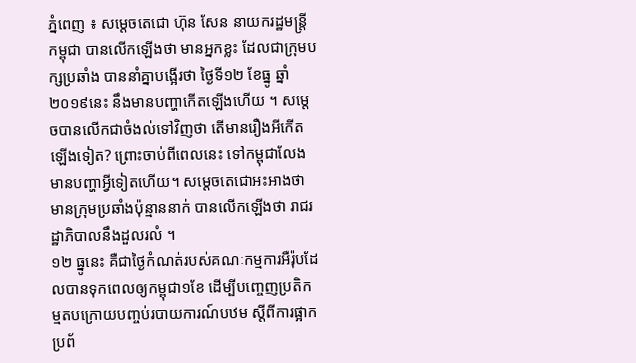ភ្នំពេញ ៖ សម្តេចតេជោ ហ៊ុន សែន នាយករដ្ឋមន្រ្តីកម្ពុជា បានលើកឡើងថា មានអ្នកខ្លះ ដែលជាក្រុមបក្សប្រឆាំង បាននាំគ្នាបង្អើរថា ថ្ងៃទី១២ ខែធ្នូ ឆ្នាំ២០១៩នេះ នឹងមានបញ្ហាកើតឡើងហើយ ។ សម្តេចបានលើកជាចំងល់ទៅវិញថា តើមានរឿងអីកើតឡើងទៀត? ព្រោះចាប់ពីពេលនេះ ទៅកម្ពុជាលែងមានបញ្ហាអ្វីទៀតហើយ។ សម្តេចតេជោអះអាងថា មានក្រុមប្រឆាំងប៉ុន្មាននាក់ បានលើកឡើងថា រាជរដ្ឋាភិបាលនឹងដួលរលំ ។
១២ ធ្នូនេះ គឺជាថ្ងៃកំណត់របស់គណៈកម្មការអឺរ៉ុបដែលបានទុកពេលឲ្យកម្ពុជា១ខែ ដើម្បីបញ្ចេញប្រតិកម្មតបក្រោយបញ្ចប់របាយការណ៍បឋម ស្តីពីការផ្អាកប្រព័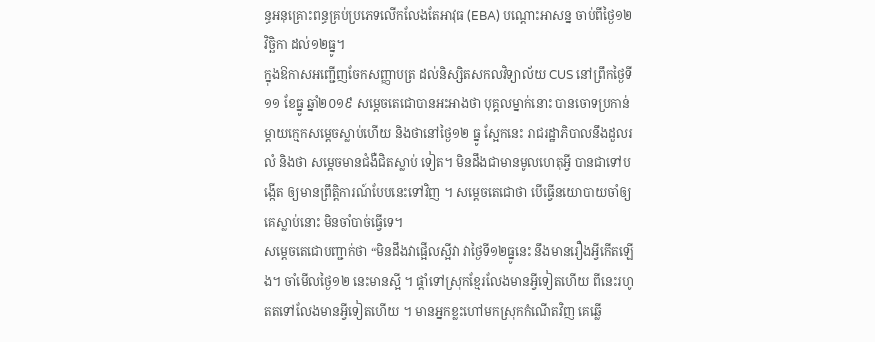ន្ធអនុគ្រោះពន្ធគ្រប់ប្រភេទលើកលែងតែអាវុធ (EBA) បណ្តោះអាសន្ន ចាប់ពីថ្ងៃ១២ វិច្ឆិកា ដល់១២ធ្នូ។
ក្នុងឱកាសអញ្ជើញចែកសញ្ញាបត្រ ដល់និស្សិតសកលវិទ្យាល័យ CUS នៅព្រឹកថ្ងៃទី១១ ខែធ្នូ ឆ្នាំ២០១៩ សម្តេចតេជោបានអះអាងថា បុគ្គលម្នាក់នោះ បានចោទប្រកាន់ម្តាយក្មេកសម្តេចស្លាប់ហើយ និងថានៅថ្ងៃ១២ ធ្នូ ស្អែកនេះ រាជរដ្ឋាភិបាលនឹងដួលរលំ និងថា សម្តេចមានជំងឺជិតស្លាប់ ទៀត។ មិនដឹងជាមានមូលហេតុអ្វី បានជាទៅបង្កើត ឲ្យមានព្រឹត្តិការណ៍បែបនេះទៅវិញ ។ សម្តេចតេជោថា បើធ្វើនយោបាយចាំឲ្យគេស្លាប់នោះ មិនចាំបាច់ធ្វើទេ។
សម្តេចតេជោបញ្ជាក់ថា “មិនដឹងវាផ្អើលស្អីវា វាថ្ងៃទី១២ធ្នូនេះ នឹងមានរឿងអ្វីកើតឡើង។ ចាំមើលថ្ងៃ១២ នេះមានស្អី ។ ផ្តាំទៅស្រុកខ្មែរលែងមានអ្វីទៀតហើយ ពីនេះរហូតតទៅលែងមានអ្វីទៀតហើយ ។ មានអ្នកខ្លះហៅមកស្រុកកំណើតវិញ គេឆ្លើ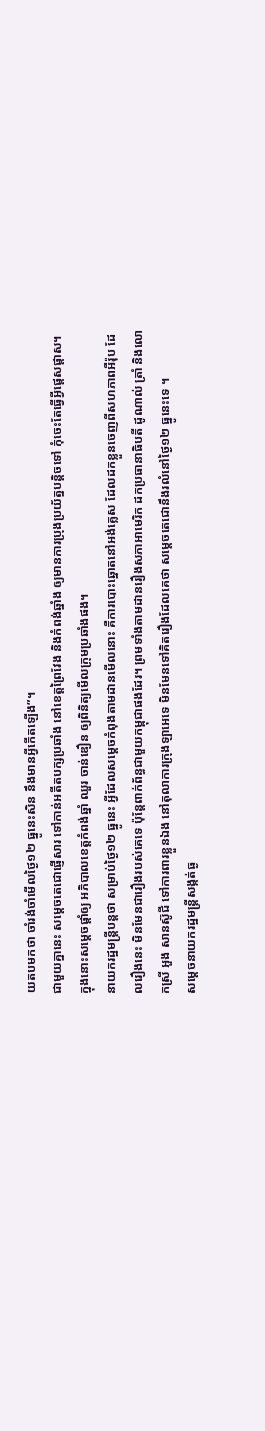យតបមកថា ចាំរង់ចាំមើលថ្ងៃ១២ ធ្នូនេះសិន នឹងមានអ្វីកើតឡើង”។
ជាមួយគ្នានេះ សម្តេចតេជោផ្ញើសារ ទៅកាន់អតីតបក្សប្រឆាំង នៅខេត្តព្រៃវែង និងកំពង់ឆ្នាំង ឲ្យមានការប្រុងប្រយ័ត្នបន្តិចទៅ កុំចេះតែធ្វើអ្វីផ្តេសផ្តាស។ ក្នុងនោះសម្តេចផ្តាំឲ្យ អភិបាលខេត្តកំពង់ឆ្នាំ ឈួរ ចាន់ឌឿន ឲ្យពិនិត្យមើលក្រុមប្រឆាំងផង។
នាយករដ្ឋមន្រ្តីបន្តថា សម្រាប់ថ្ងៃ១២ ធ្នូនេះ អ្វីដែលសម្តេចកំពុងតាមដានមើលនោះ គឺការបោះឆ្នោតនៅអង់គ្លេស ដែលដកខ្លួនចេញពីសហភាពអឺរ៉ុប ដែលរឿងនេះ មិនមែនជារឿងរបស់គេទេ ប៉ុន្តែពាក់ព័ន្ធជាមួយកម្ពុជាផងដែរ។ ព្រមទាំងតាមដានរឿងសភាអាមេរិក ដកប្រធានាធិបតី ដូណាល់ ត្រាំ និងលោកស្រី អួង សានស៊ូជី ទៅការពារខ្លួនឯង នៅតុលាការក្រុងឡាអេទេ មិនមែនទៅគិតរឿងដែលគេថា សម្តេចតេជោនឹងរលំនៅថ្ងៃ១២ ធ្នូនេះទេ ។
សម្តេចនាយករដ្ឋមន្រ្តីសង្កត់ធ្ង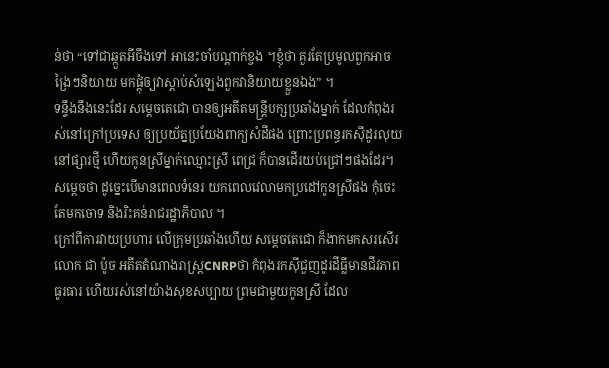ន់ថា “ទៅជាឆ្កួតអីចឹងទៅ អានេះចាំបណ្តាក់ខ្ចង ។ខ្ញុំថា គួរតែប្រមូលពួកអាចង្រៃៗនិយាយ មកផ្តុំឲ្យវាស្តាប់សំឡេងពួកវានិយាយខ្លួនឯង” ។
ទន្ទឹងនឹងនេះដែរ សម្តេចតេជោ បានឲ្យអតីតមន្រ្តីបក្សប្រឆាំងម្នាក់ ដែលកំពុងរស់នៅក្រៅប្រទេស ឲ្យប្រយ័ត្នប្រយែងពាក្យសំដីផង ព្រោះប្រពន្ធរកស៊ីដូរលុយនៅផ្សារថ្មី ហើយកូនស្រីម្នាក់ឈ្មោះស្រី ពេជ្រ ក៏បានដើរយប់ជ្រៅៗផងដែរ។
សម្តេចថា ដូច្នេះបើមានពេលទំនេរ យកពេលវេលាមកប្រដៅកូនស្រីផង កុំចេះតែមកចោទ និងរិះគន់រាជរដ្ឋាភិបាល ។
ក្រៅពីការវាយប្រហារ លើក្រុមប្រឆាំងហើយ សម្តេចតេជោ ក៏ងាកមកសរសើរលោក ជា ប៉ូច អតីតតំណាងរាស្រ្តCNRPថា កំពុងរកស៊ីជួញដូរដីធ្លីមានជីវភាពធូរធារ ហើយរស់នៅយ៉ាងសុខសប្បាយ ព្រមជាមួយកូនស្រី ដែល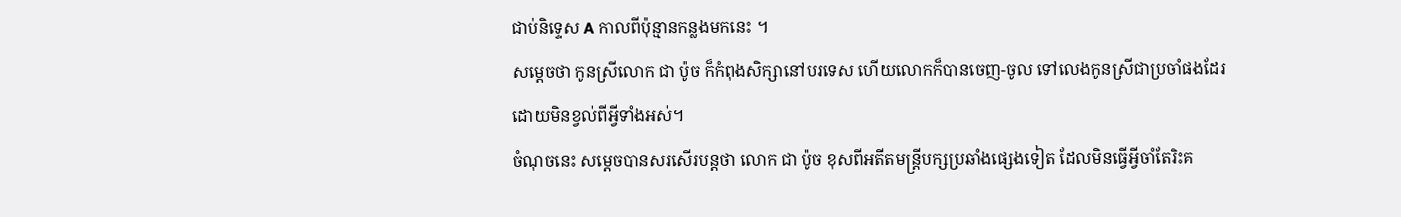ជាប់និទ្ទេស A កាលពីប៉ុន្មានកន្លងមកនេះ ។
សម្តេចថា កូនស្រីលោក ជា ប៉ូច ក៏កំពុងសិក្សានៅបរទេស ហើយលោកក៏បានចេញ-ចូល ទៅលេងកូនស្រីជាប្រចាំផងដែរ ដោយមិនខ្វល់ពីអ្វីទាំងអស់។
ចំណុចនេះ សម្តេចបានសរសើរបន្តថា លោក ជា ប៉ូច ខុសពីអតីតមន្រ្តីបក្សប្រឆាំងផ្សេងទៀត ដែលមិនធ្វើអ្វីចាំតែរិះគ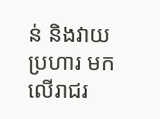ន់ និងវាយប្រហារ មកលើរាជរ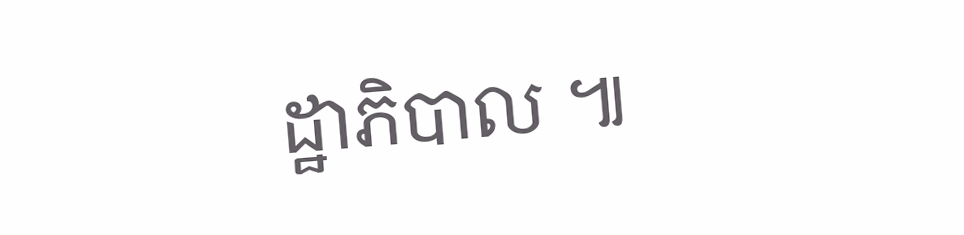ដ្ឋាភិបាល ៕